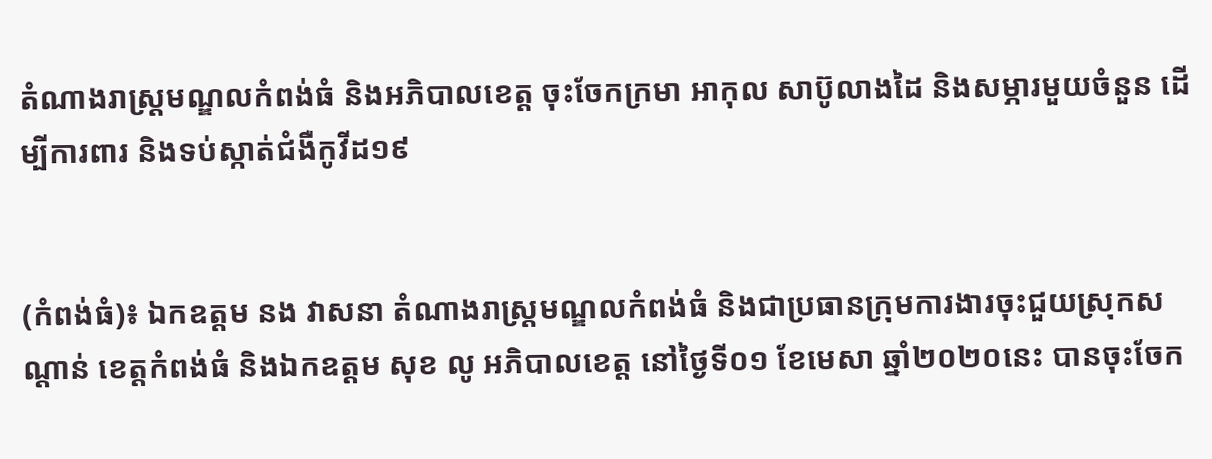តំណាងរាស្ត្រមណ្ឌលកំពង់ធំ និងអភិបាលខេត្ត ចុះចែកក្រមា អាកុល សាប៊ូលាងដៃ និងសម្ភារមួយចំនួន ដើម្បីការពារ និងទប់ស្កាត់ជំងឺកូវីដ១៩


(កំពង់ធំ)៖ ឯកឧត្តម នង វាសនា តំណាងរាស្ត្រមណ្ឌលកំពង់ធំ និងជាប្រធានក្រុមការងារចុះជួយស្រុកសណ្ដាន់ ខេត្តកំពង់ធំ និងឯកឧត្តម សុខ លូ អភិបាលខេត្ត នៅថ្ងៃទី០១ ខែមេសា ឆ្នាំ២០២០នេះ បានចុះចែក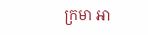ក្រមា អា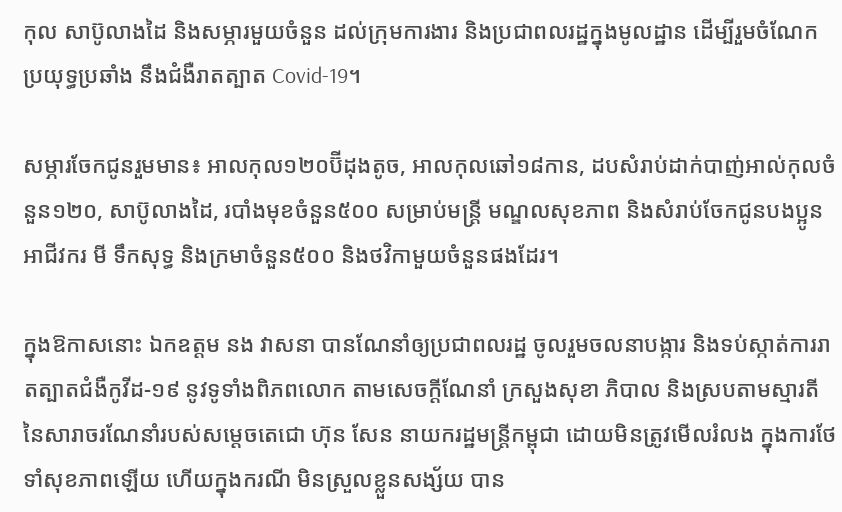កុល សាប៊ូលាងដៃ និងសម្ភារមួយចំនួន ដល់ក្រុមការងារ និងប្រជាពលរដ្ឋក្នុងមូលដ្ឋាន ដើម្បីរួមចំណែកប្រយុទ្ធប្រឆាំង នឹងជំងឺរាតត្បាត Covid-19។

សម្ភារចែកជូនរួមមាន៖ អាលកុល១២០ប៊ីដុងតូច, អាលកុលឆៅ១៨កាន, ដបសំរាប់ដាក់បាញ់អាល់កុលចំនួន១២០, សាប៊ូលាងដៃ, របាំងមុខចំនួន៥០០ សម្រាប់មន្រ្តី មណ្ឌលសុខភាព និងសំរាប់ចែកជូនបងប្អូនអាជីវករ មី ទឹកសុទ្ធ និងក្រមាចំនួន៥០០ និងថវិកាមួយចំនួនផងដែរ។

ក្នុងឱកាសនោះ ឯកឧត្តម នង វាសនា បានណែនាំឲ្យប្រជាពលរដ្ឋ ចូលរួមចលនាបង្ការ និងទប់ស្កាត់ការរាតត្បាតជំងឺកូវីដ-១៩ នូវទូទាំងពិភពលោក តាមសេចក្ដីណែនាំ ក្រសួងសុខា ភិបាល និងស្របតាមស្មារតី នៃសារាចរណែនាំរបស់សម្ដេចតេជោ ហ៊ុន សែន នាយករដ្ឋមន្ត្រីកម្ពុជា ដោយមិនត្រូវមើលរំលង ក្នុងការថែទាំសុខភាពឡើយ ហើយក្នុងករណី មិនស្រួលខ្លួនសង្ស័យ បាន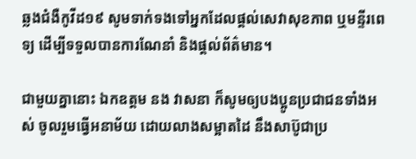ឆ្លងជំងឺកូវីដ១៩ សូមទាក់ទងទៅអ្នកដែលផ្តល់សេវាសុខភាព ឬមន្ទីរពេទ្យ ដើម្បីទទួលបានការណែនាំ និងផ្តល់ព័ត៌មាន។

ជាមួយគ្នានោះ ឯកឧត្តម នង វាសនា ក៏សូមឲ្យបងប្អូនប្រជាជនទាំងអស់ ចូលរួមធ្វើអនាម័យ ដោយលាងសម្អាតដៃ នឹងសាប៊ូជាប្រ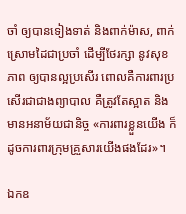ចាំ ឲ្យបានទៀងទាត់ និងពាក់ម៉ាស, ពាក់ស្រោមដៃជាប្រចាំ ដើម្បីថែរក្សា នូវសុខភាព ឲ្យបានល្អប្រសើរ ពោលគឺការពារប្រសើរជាជាងព្យាបាល គឺត្រូវតែស្អាត និងមានអនាម័យជានិច្ច «ការពារខ្លួនយើង ក៏ដូចការពារក្រុមគ្រួសារយើងផងដែរ»។

ឯកឧ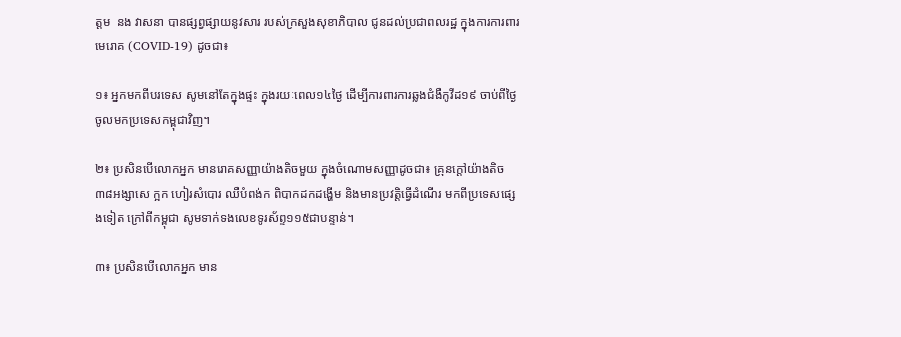ត្តម  នង វាសនា បានផ្សព្វផ្សាយនូវសារ របស់ក្រសួងសុខាភិបាល ជូនដល់ប្រជាពលរដ្ឋ ក្នុងការការពារមេរោគ (COVID-19) ដូចជា៖

១៖ អ្នកមកពីបរទេស សូមនៅតែក្នុងផ្ទះ ក្នុងរយៈពេល១៤ថ្ងៃ ដើម្បីការពារការឆ្លងជំងឺកូវីដ១៩ ចាប់ពីថ្ងៃចូលមកប្រទេសកម្ពុជាវិញ។

២៖ ប្រសិនបើលោកអ្នក មានរោគសញ្ញាយ៉ាងតិចមួយ ក្នុងចំណោមសញ្ញាដូចជា៖ គ្រុនក្តៅយ៉ាងតិច៣៨អង្សាសេ ក្អក ហៀរសំបោរ ឈឺបំពង់ក ពិបាកដកដង្ហើម និងមានប្រវត្តិធ្វើដំណើរ មកពីប្រទេសផ្សេងទៀត ក្រៅពីកម្ពុជា សូមទាក់ទងលេខទូរស័ព្ទ១១៥ជាបន្ទាន់។

៣៖ ប្រសិនបើលោកអ្នក មាន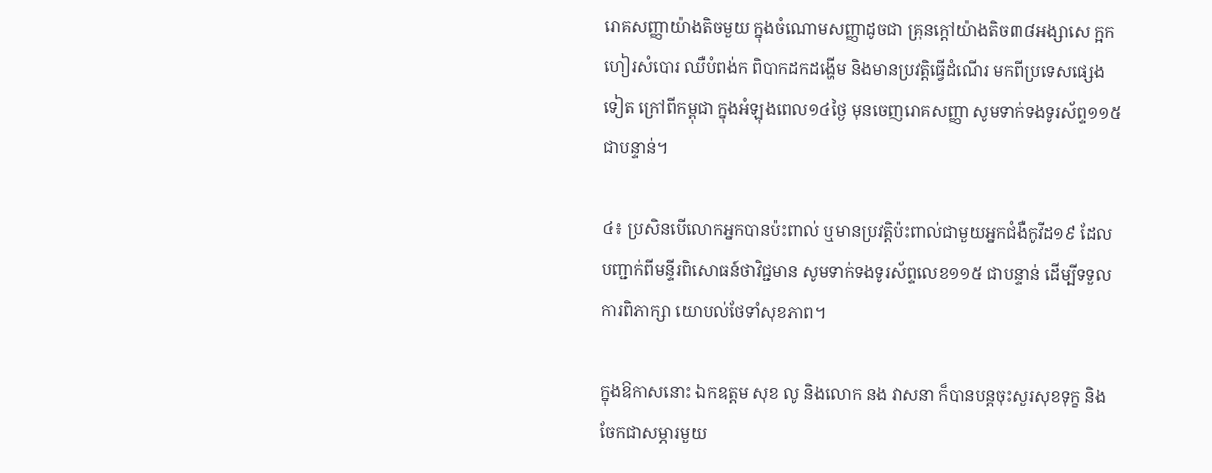រោគសញ្ញាយ៉ាងតិចមួយ ក្នុងចំណោមសញ្ញាដូចជា គ្រុនក្តៅយ៉ាងតិច៣៨អង្សាសេ ក្អក ហៀរសំបោរ ឈឺបំពង់ក ពិបាកដកដង្ហើម និងមានប្រវត្តិធ្វើដំណើរ មកពីប្រទេសផ្សេងទៀត ក្រៅពីកម្ពុជា ក្នុងអំឡុងពេល១៤ថ្ងៃ មុនចេញរោគសញ្ញា សូមទាក់ទងទូរស័ព្ទ១១៥ជាបន្ទាន់។

៤៖ ប្រសិនបើលោកអ្នកបានប៉ះពាល់ ឬមានប្រវត្តិប៉ះពាល់ជាមួយអ្នកជំងឺកូវីដ១៩ ដែលបញ្ជាក់ពីមន្ទីរពិសោធន៍ថាវិជ្ជមាន សូមទាក់ទងទូរស័ព្ទលេខ១១៥ ជាបន្ទាន់ ដើម្បីទទួលការពិភាក្សា យោបល់ថែទាំសុខភាព។

ក្នុងឱកាសនោះ ឯកឧត្តម សុខ លូ និងលោក នង វាសនា ក៏បានបន្តចុះសួរសុខទុក្ខ និងចែកជាសម្ភារមួយ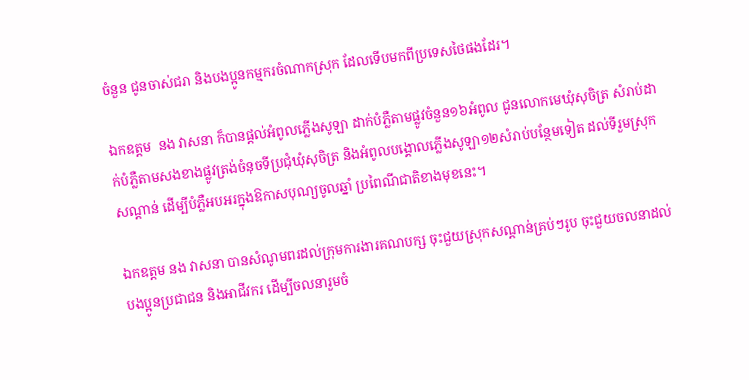ចំនួន ជូនចាស់ជរា និងបងប្អូនកម្មករចំណាកស្រុក ដែលទើបមកពីប្រទេសថៃផងដែរ។

ឯកឧត្តម  នង វាសនា ក៏បានផ្តល់អំពូលភ្លើងសូឡា ដាក់បំភ្លឺតាមផ្លូវចំនួន១៦អំពូល ជូនលោកមេឃុំសុចិត្រ សំរាប់ដាក់បំភ្លឺតាមសងខាងផ្លូវត្រង់ចំនុចទីប្រជុំឃុំសុចិត្រ និងអំពូលបង្គោលភ្លើងសូឡា១២សំរាប់បន្ថែមទៀត ដល់ទីរួមស្រុកសណ្តាន់ ដើម្បីបំភ្លឺអបអរក្នុងឱកាសបុណ្យចូលឆ្នាំ ប្រពៃណីជាតិខាងមុខនេះ។

ឯកឧត្តម នង វាសនា បានសំណូមពរដល់ក្រុមការងារគណបក្ស ចុះជួយស្រុកសណ្តាន់គ្រប់ៗរូប ចុះជួយចលនាដល់បងប្អូនប្រជាជន និងអាជីវករ ដើម្បីចលនារួមចំ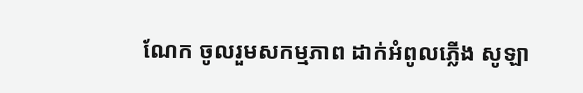ណែក ចូលរួមសកម្មភាព ដាក់អំពូលភ្លើង សូឡា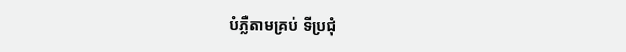បំភ្លឺតាមគ្រប់ ទីប្រជុំ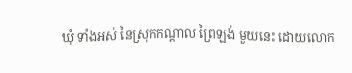ឃុំ ទាំងអស់ នៃស្រុកកណ្តាល ព្រៃឡង់ មួយនេះ ដោយលោក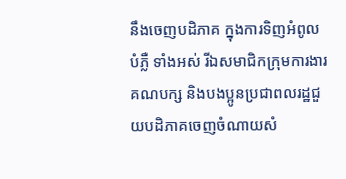នឹងចេញបដិភាគ ក្នុងការទិញអំពូលបំភ្លឺ ទាំងអស់ រីឯសមាជិកក្រុមការងារគណបក្ស និងបងប្អូនប្រជាពលរដ្ឋជួយបដិភាគចេញចំណាយសំ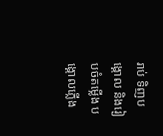រាប់ ទិញបង្គោល និងរៀបចំតម្លើង បង្គោលភ្លើង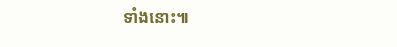ទាំងនោះ៕